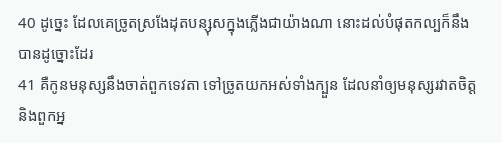40 ដូច្នេះ ដែលគេច្រូតស្រងែដុតបន្សុសក្នុងភ្លើងជាយ៉ាងណា នោះដល់បំផុតកល្បក៏នឹងបានដូច្នោះដែរ
41 គឺកូនមនុស្សនឹងចាត់ពួកទេវតា ទៅច្រូតយកអស់ទាំងក្បួន ដែលនាំឲ្យមនុស្សរវាតចិត្ត និងពួកអ្ន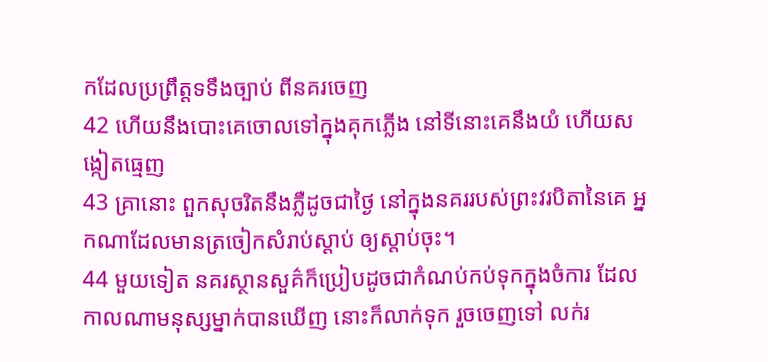កដែលប្រព្រឹត្តទទឹងច្បាប់ ពីនគរចេញ
42 ហើយនឹងបោះគេចោលទៅក្នុងគុកភ្លើង នៅទីនោះគេនឹងយំ ហើយសង្កៀតធ្មេញ
43 គ្រានោះ ពួកសុចរិតនឹងភ្លឺដូចជាថ្ងៃ នៅក្នុងនគររបស់ព្រះវរបិតានៃគេ អ្នកណាដែលមានត្រចៀកសំរាប់ស្តាប់ ឲ្យស្តាប់ចុះ។
44 មួយទៀត នគរស្ថានសួគ៌ក៏ប្រៀបដូចជាកំណប់កប់ទុកក្នុងចំការ ដែលកាលណាមនុស្សម្នាក់បានឃើញ នោះក៏លាក់ទុក រួចចេញទៅ លក់រ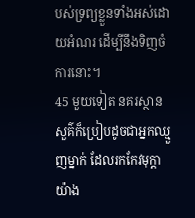បស់ទ្រព្យខ្លួនទាំងអស់ដោយអំណរ ដើម្បីនឹងទិញចំការនោះ។
45 មួយទៀត នគរស្ថានសួគ៌ក៏ប្រៀបដូចជាអ្នកឈ្មួញម្នាក់ ដែលរកកែវមុក្តាយ៉ាង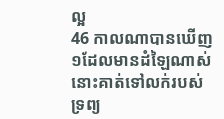ល្អ
46 កាលណាបានឃើញ១ដែលមានដំឡៃណាស់ នោះគាត់ទៅលក់របស់ទ្រព្យ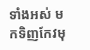ទាំងអស់ មកទិញកែវមុ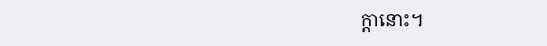ក្តានោះ។